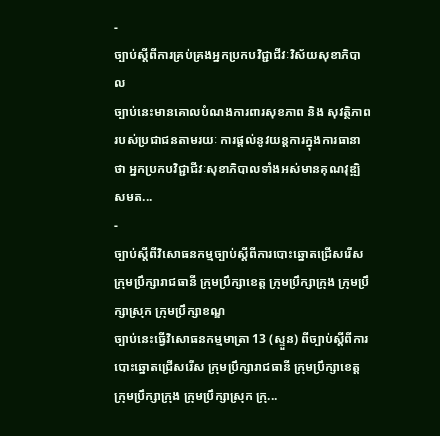-
ច្បាប់ស្តីពីការគ្រប់គ្រងអ្នកប្រកបវិជ្ជាជីវៈវិស័យសុខាភិបាល
ច្បាប់នេះមានគោលបំណងការពារសុខភាព និង សុវត្ថិភាពរបស់ប្រជាជនតាមរយៈ ការផ្តល់នូវយន្តការក្នុងការធានាថា អ្នកប្រកបវិជ្ជាជីវៈសុខាភិបាលទាំងអស់មានគុណវុឌ្ឍិ សមត...
-
ច្បាប់ស្តីពីវិសោធនកម្មច្បាប់ស្តីពីការបោះឆ្នោតជ្រើសរើស ក្រុមប្រឹក្សារាជធានី ក្រុមប្រឹក្សាខេត្ត ក្រុមប្រឹក្សាក្រុង ក្រុមប្រឹក្សាស្រុក ក្រុមប្រឹក្សាខណ្ឌ
ច្បាប់នេះធ្វើវិសោធនកម្មមាត្រា 13 (ស្ទួន) ពីច្បាប់ស្តីពីការបោះឆ្នោតជ្រើសរើស ក្រុមប្រឹក្សារាជធានី ក្រុមប្រឹក្សាខេត្ត ក្រុមប្រឹក្សាក្រុង ក្រុមប្រឹក្សាស្រុក ក្រុ...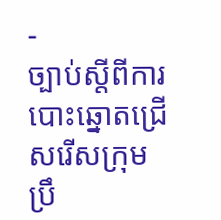-
ច្បាប់ស្តីពីការបោះឆ្នោតជ្រើសរើសក្រុមប្រឹ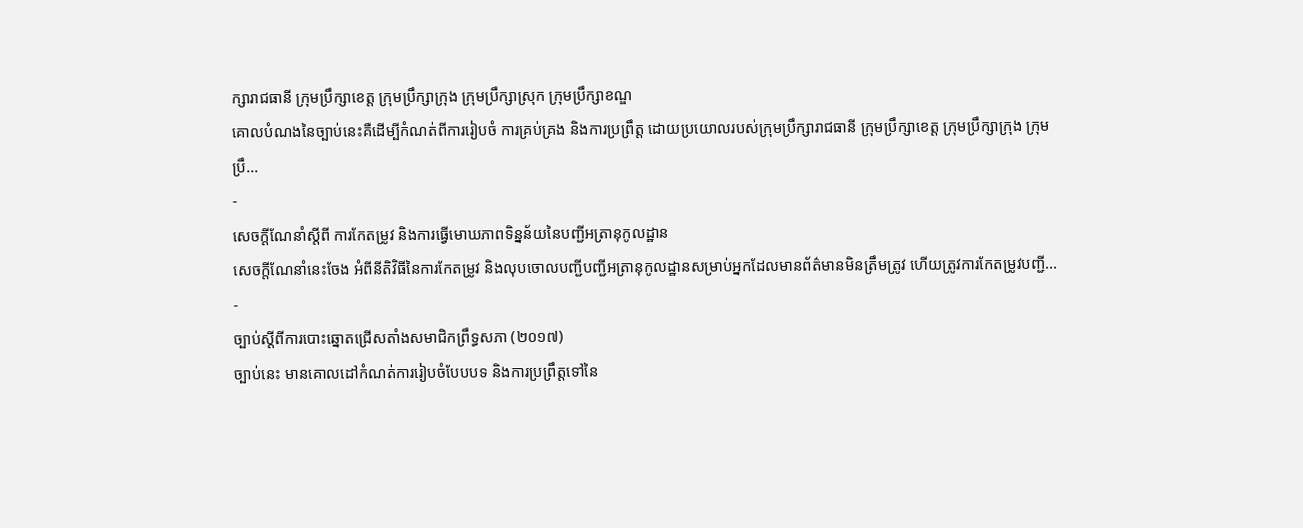ក្សារាជធានី ក្រុមប្រឹក្សាខេត្ត ក្រុមប្រឹក្សាក្រុង ក្រុមប្រឹក្សាស្រុក ក្រុមប្រឹក្សាខណ្ឌ
គោលបំណងនៃច្បាប់នេះគឺដើម្បីកំណត់ពីការរៀបចំ ការគ្រប់គ្រង និងការប្រព្រឹត្ត ដោយប្រយោលរបស់ក្រុមប្រឹក្សារាជធានី ក្រុមប្រឹក្សាខេត្ត ក្រុមប្រឹក្សាក្រុង ក្រុមប្រឹ...
-
សេចក្តីណែនាំស្តីពី ការកែតម្រូវ និងការធ្វើមោឃភាពទិន្នន័យនៃបញ្ជីអត្រានុកូលដ្ឋាន
សេចក្តីណែនាំនេះចែង អំពីនីតិវិធីនៃការកែតម្រូវ និងលុបចោលបញ្ជីបញ្ជីអត្រានុកូលដ្ឋានសម្រាប់អ្នកដែលមានព័ត៌មានមិនត្រឹមត្រូវ ហើយត្រូវការកែតម្រូវបញ្ជី...
-
ច្បាប់ស្តីពីការបោះឆ្នោតជ្រើសតាំងសមាជិកព្រឹទ្ធសភា (២០១៧)
ច្បាប់នេះ មានគោលដៅកំណត់ការរៀបចំបែបបទ និងការប្រព្រឹត្តទៅនៃ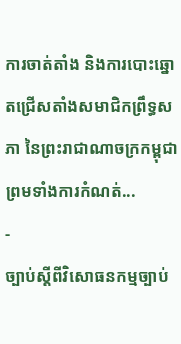ការចាត់តាំង និងការបោះឆ្នោតជ្រើសតាំងសមាជិកព្រឹទ្ធសភា នៃព្រះរាជាណាចក្រកម្ពុជា ព្រមទាំងការកំណត់...
-
ច្បាប់ស្តីពីវិសោធនកម្មច្បាប់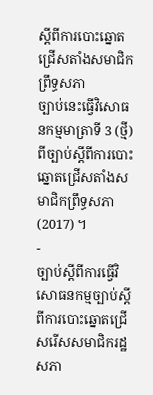ស្តីពីការបោះឆ្នោតជ្រើសតាំងសមាជិកព្រឹទ្ធសភា
ច្បាប់នេះធ្វើវិសោធនកម្មមាត្រាទី 3 (ថ្មី) ពីច្បាប់ស្តីពីការបោះឆ្នោតជ្រើសតាំងសមាជិកព្រឹទ្ធសភា (2017) ។
-
ច្បាប់ស្តីពីការធ្វើវិសោធនកម្មច្បាប់ស្តីពីការបោះឆ្នោតជ្រើសរើសសមាជិករដ្ឋសភា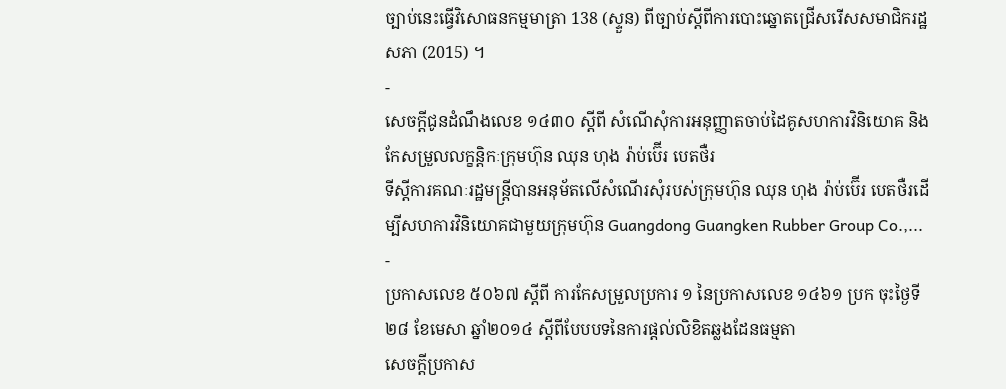ច្បាប់នេះធ្វើវិសោធនកម្មមាត្រា 138 (ស្ទួន) ពីច្បាប់ស្តីពីការបោះឆ្នោតជ្រើសរើសសមាជិករដ្ឋសភា (2015) ។
-
សេចក្តីជូនដំណឹងលេខ ១៤៣០ ស្តីពី សំណើសុំការអនុញ្ញាតចាប់ដៃគូសហការវិនិយោគ និងកែសម្រួលលក្ខន្តិកៈក្រុមហ៊ុន ឈុន ហុង រ៉ាប់ប៊ើរ បេតថឺរ
ទីស្ដីការគណៈរដ្ឋមន្ដ្រីបានអនុម័តលើសំណើរសុំរបស់ក្រុមហ៊ុន ឈុន ហុង រ៉ាប់ប៊ើរ បេតថឺរដើម្បីសហការវិនិយោគជាមួយក្រុមហ៊ុន Guangdong Guangken Rubber Group Co.,...
-
ប្រកាសលេខ ៥០៦៧ ស្តីពី ការកែសម្រួលប្រការ ១ នៃប្រកាសលេខ ១៤៦១ ប្រក ចុះថ្ងៃទី២៨ ខែមេសា ឆ្នាំ២០១៤ ស្តីពីបែបបទនៃការផ្តល់លិខិតឆ្លងដែនធម្មតា
សេចក្តីប្រកាស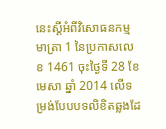នេះស្តីអំពីវិសោធនកម្មមាត្រា 1 នៃប្រកាសលេខ 1461 ចុះថ្ងៃទី 28 ខែមេសា ឆ្នាំ 2014 លើទម្រង់បែបបទលិខិតឆ្លងដែ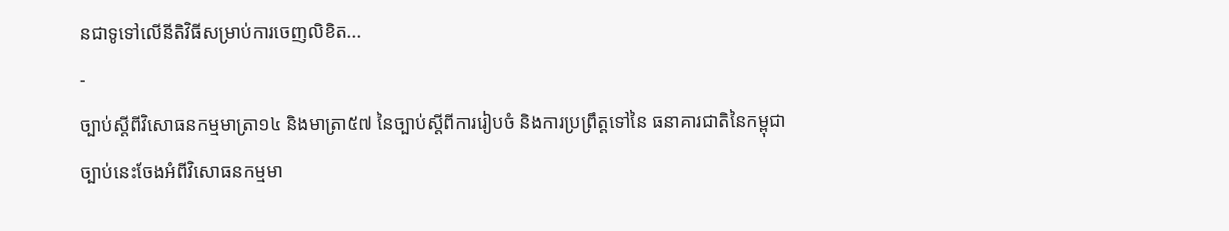នជាទូទៅលើនីតិវិធីសម្រាប់ការចេញលិខិត...
-
ច្បាប់ស្តីពីវិសោធនកម្មមាត្រា១៤ និងមាត្រា៥៧ នៃច្បាប់ស្តីពីការរៀបចំ និងការប្រព្រឹត្តទៅនៃ ធនាគារជាតិនៃកម្ពុជា
ច្បាប់នេះចែងអំពីវិសោធនកម្មមា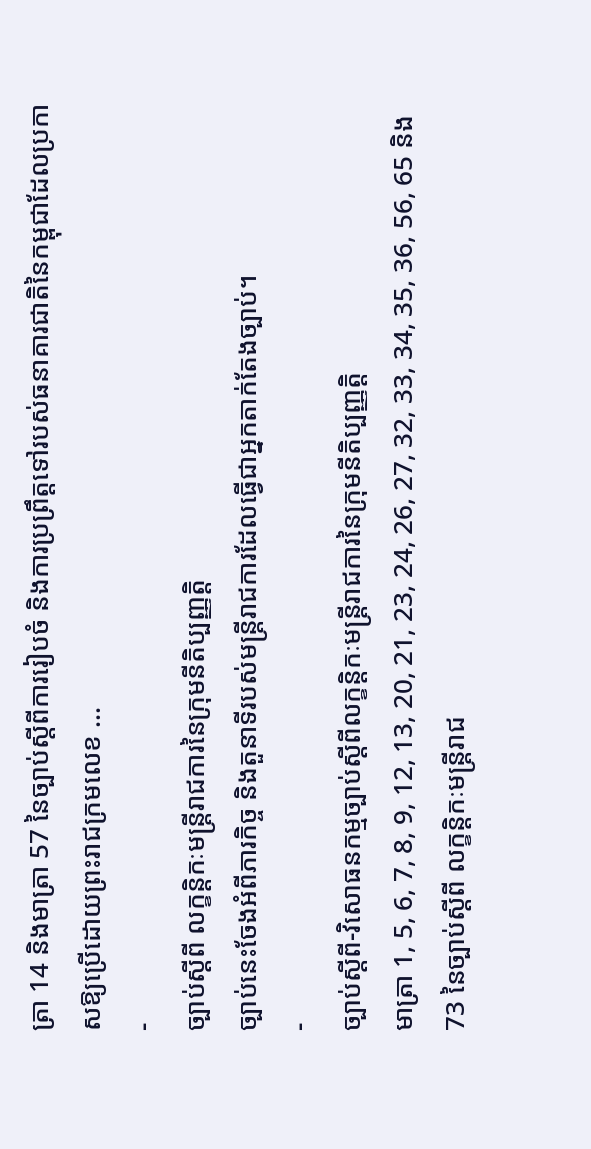ត្រា 14 និងមាត្រា 57 នៃច្បាប់ស្តីពីការរៀបចំ និងការប្រព្រឹត្តទៅរបស់ធនាគារជាតិនៃកម្ពុជាដែលប្រកាសឱ្យប្រើដោយព្រះរាជក្រមលេខ ...
-
ច្បាប់ស្តីពី លក្ខន្តិកៈមន្រ្តីរាជការនៃក្រុមនីតិប្បញ្ញត្តិ
ច្បាប់នេះចែងអំពីភារកិច្ច និងតួនាទីរបស់មន្រ្តីរាជការដែលធ្វើជាអ្នកតាក់តែងច្បាប់។
-
ច្បាប់ស្ដីពី-វិសោធនកម្មច្បាប់ស្ដីពីលក្ខន្តិកៈមន្រ្ដីរាជការនៃក្រុមនីតិប្បញ្ញត្តិ
មាត្រា 1, 5, 6, 7, 8, 9, 12, 13, 20, 21, 23, 24, 26, 27, 32, 33, 34, 35, 36, 56, 65 និង 73 នៃច្បាប់ស្តីពី លក្ខន្តិកៈមន្រ្តីរាជ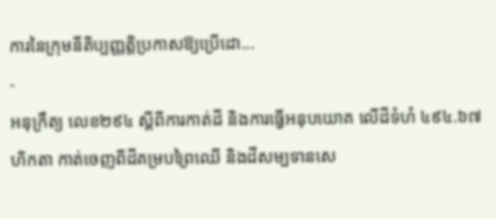ការនៃក្រុមនីតិប្បញ្ញត្តិប្រកាសឱ្យប្រើដោ...
-
អនុក្រឹត្យ លេខ២៩៤ ស្ដីពីការកាត់ដី និងការធ្វើអនុបយោគ លើដីទំហំ ៤៩៤.៦៧ ហិកតា កាត់ចេញពីដីគម្របព្រៃឈើ និងដីសម្បទានសេ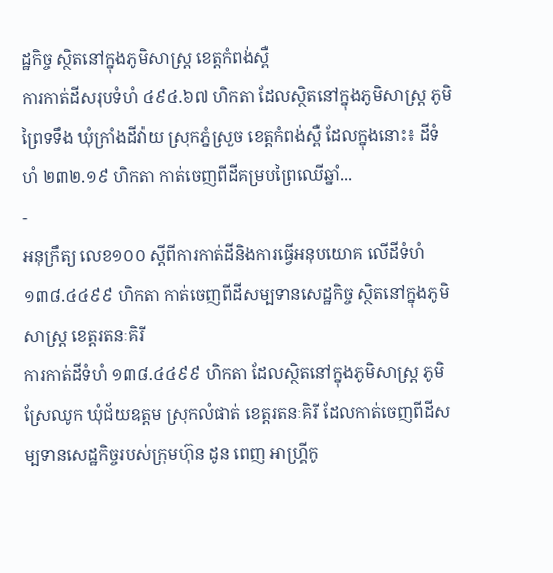ដ្ឋកិច្ច ស្ថិតនៅក្នុងភូមិសាស្រ្ត ខេត្តកំពង់ស្ពឺ
ការកាត់ដីសរុបទំហំ ៤៩៤.៦៧ ហិកតា ដែលស្ថិតនៅក្នុងភូមិសាស្រ្ត ភូមិព្រៃទទឹង ឃុំក្រាំងដីវ៉ាយ ស្រុកភ្នំស្រួច ខេត្តកំពង់ស្ពឺ ដែលក្នុងនោះ៖ ដីទំហំ ២៣២.១៩ ហិកតា កាត់ចេញពីដីគម្របព្រៃឈើឆ្នាំ...
-
អនុក្រឹត្យ លេខ១០០ ស្ដីពីការកាត់ដីនិងការធ្វើអនុបយោគ លើដីទំហំ ១៣៨.៤៤៩៩ ហិកតា កាត់ចេញពីដីសម្បទានសេដ្ឋកិច្ច ស្ថិតនៅក្នុងភូមិសាស្រ្ត ខេត្តរតនៈគិរី
ការកាត់ដីទំហំ ១៣៨.៤៤៩៩ ហិកតា ដែលស្ថិតនៅក្នុងភូមិសាស្រ្ត ភូមិស្រែឈូក ឃុំជ័យឧត្ដម ស្រុកលំផាត់ ខេត្តរតនៈគិរី ដែលកាត់ចេញពីដីសម្បទានសេដ្ឋកិច្ចរបស់ក្រុមហ៊ុន ដូន ពេញ អាហ្រ្គីកូ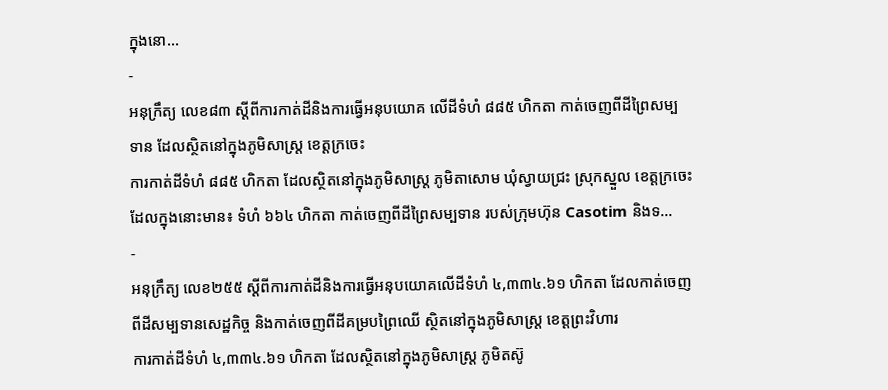ក្នុងនោ...
-
អនុក្រឹត្យ លេខ៨៣ ស្ដីពីការកាត់ដីនិងការធ្វើអនុបយោគ លើដីទំហំ ៨៨៥ ហិកតា កាត់ចេញពីដីព្រៃសម្បទាន ដែលស្ថិតនៅក្នុងភូមិសាស្រ្ត ខេត្តក្រចេះ
ការកាត់ដីទំហំ ៨៨៥ ហិកតា ដែលស្ថិតនៅក្នុងភូមិសាស្រ្ត ភូមិតាសោម ឃុំស្វាយជ្រះ ស្រុកស្នួល ខេត្តក្រចេះ ដែលក្នុងនោះមាន៖ ទំហំ ៦៦៤ ហិកតា កាត់ចេញពីដីព្រៃសម្បទាន របស់ក្រុមហ៊ុន Casotim និងទ...
-
អនុក្រឹត្យ លេខ២៥៥ ស្ដីពីការកាត់ដីនិងការធ្វើអនុបយោគលើដីទំហំ ៤,៣៣៤.៦១ ហិកតា ដែលកាត់ចេញពីដីសម្បទានសេដ្ឋកិច្ច និងកាត់ចេញពីដីគម្របព្រៃឈើ ស្ថិតនៅក្នុងភូមិសាស្រ្ត ខេត្តព្រះវិហារ
ការកាត់ដីទំហំ ៤,៣៣៤.៦១ ហិកតា ដែលស្ថិតនៅក្នុងភូមិសាស្រ្ត ភូមិតស៊ូ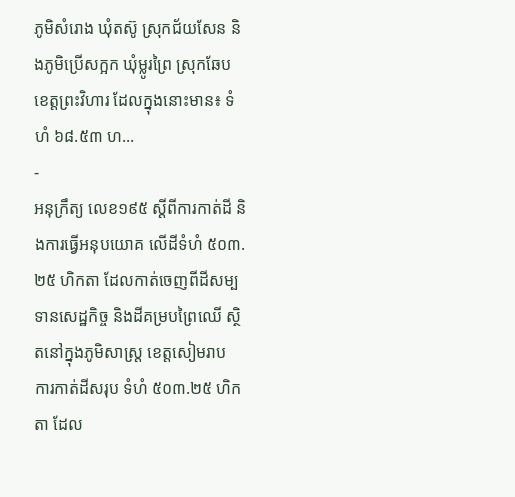ភូមិសំរោង ឃុំតស៊ូ ស្រុកជ័យសែន និងភូមិប្រើសក្អក ឃុំម្លូរព្រៃ ស្រុកឆែប ខេត្តព្រះវិហារ ដែលក្នុងនោះមាន៖ ទំហំ ៦៨.៥៣ ហ...
-
អនុក្រឹត្យ លេខ១៩៥ ស្ដីពីការកាត់ដី និងការធ្វើអនុបយោគ លើដីទំហំ ៥០៣.២៥ ហិកតា ដែលកាត់ចេញពីដីសម្បទានសេដ្ឋកិច្ច និងដីគម្របព្រៃឈើ ស្ថិតនៅក្នុងភូមិសាស្រ្ត ខេត្តសៀមរាប
ការកាត់ដីសរុប ទំហំ ៥០៣.២៥ ហិកតា ដែល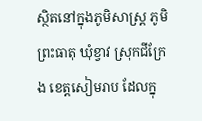ស្ថិតនៅក្នុងភូមិសាស្រ្ត ភូមិព្រះធាតុ ឃុំខ្វាវ ស្រុកជីក្រែង ខេត្តសៀមរាប ដែលក្នុ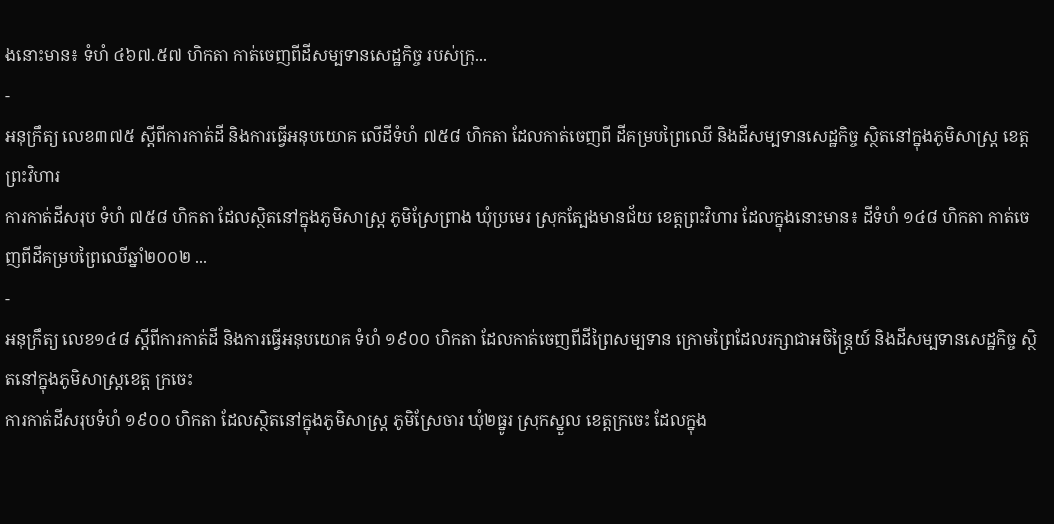ងនោះមាន៖ ទំហំ ៤៦៧.៥៧ ហិកតា កាត់ចេញពីដីសម្បទានសេដ្ឋកិច្ច របស់ក្រុ...
-
អនុក្រឹត្យ លេខ៣៧៥ ស្ដីពីការកាត់ដី និងការធ្វើអនុបយោគ លើដីទំហំ ៧៥៨ ហិកតា ដែលកាត់ចេញពី ដីគម្របព្រៃឈើ និងដីសម្បទានសេដ្ឋកិច្ច ស្ថិតនៅក្នុងភូមិសាស្រ្ត ខេត្តព្រះវិហារ
ការកាត់ដីសរុប ទំហំ ៧៥៨ ហិកតា ដែលស្ថិតនៅក្នុងភូមិសាស្រ្ត ភូមិស្រែព្រាង ឃុំប្រមេរ ស្រុកត្បែងមានជ័យ ខេត្តព្រះវិហារ ដែលក្នុងនោះមាន៖ ដីទំហំ ១៤៨ ហិកតា កាត់ចេញពីដីគម្របព្រៃឈើឆ្នាំ២០០២ ...
-
អនុក្រឹត្យ លេខ១៤៨ ស្ដីពីការកាត់ដី និងការធ្វើអនុបយោគ ទំហំ ១៩០០ ហិកតា ដែលកាត់ចេញពីដីព្រៃសម្បទាន ក្រោមព្រៃដែលរក្សាជាអចិន្រ្តៃយ៍ និងដីសម្បទានសេដ្ឋកិច្ច ស្ថិតនៅក្នុងភូមិសាស្រ្តខេត្ត ក្រចេះ
ការកាត់ដីសរុបទំហំ ១៩០០ ហិកតា ដែលស្ថិតនៅក្នុងភូមិសាស្រ្ត ភូមិស្រែចារ ឃុំ២ធ្នូរ ស្រុកស្នួល ខេត្តក្រចេះ ដែលក្នុង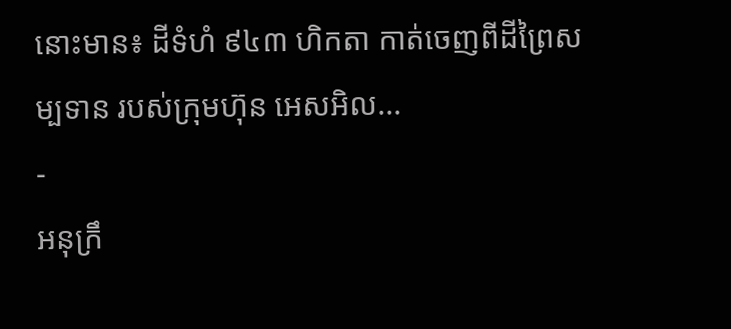នោះមាន៖ ដីទំហំ ៩៤៣ ហិកតា កាត់ចេញពីដីព្រៃសម្បទាន របស់ក្រុមហ៊ុន អេសអិល...
-
អនុក្រឹ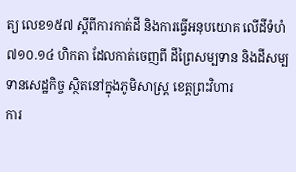ត្យ លេខ១៥៧ ស្ដីពីការកាត់ដី និងការធ្វើអនុបយោគ លើដីទំហំ ៧១០.១៤ ហិកតា ដែលកាត់ចេញពី ដីព្រៃសម្បទាន និងដីសម្បទានសេដ្ឋកិច្ច ស្ថិតនៅក្នុងភូមិសាស្រ្ត ខេត្តព្រះវិហារ
ការ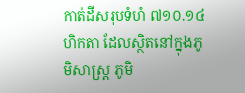កាត់ដីសរុបទំហំ ៧១០.១៤ ហិកតា ដែលស្ថិតនៅក្នុងភូមិសាស្រ្ត ភូមិ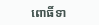ពោធិ៍ទា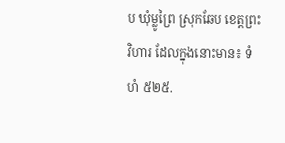ប ឃុំម្លូព្រៃ ស្រុកឆែប ខេត្តព្រះវិហារ ដែលក្នុងនោះមាន៖ ទំហំ ៥២៥.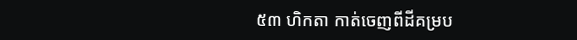៥៣ ហិកតា កាត់ចេញពីដីគម្រប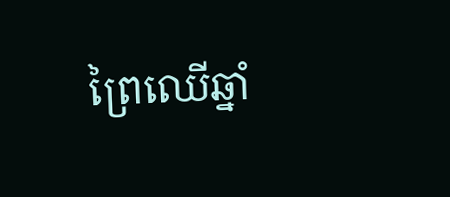ព្រៃឈើឆ្នាំ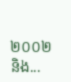២០០២ និង...